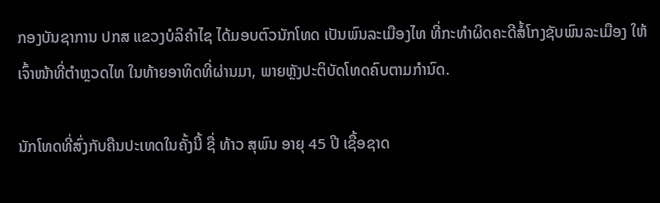ກອງບັນຊາການ ປກສ ແຂວງບໍລິຄໍາໄຊ ໄດ້ມອບຕົວນັກໂທດ ເປັນພົນລະເມືອງໄທ ທີ່ກະທໍາຜິດຄະດີສໍ້ໂກງຊັບພົນລະເມືອງ ໃຫ້ເຈົ້າໜ້າທີ່ຕໍາຫຼວດໄທ ໃນທ້າຍອາທິດທີ່ຜ່ານມາ, ພາຍຫຼັງປະຕິບັດໂທດຄົບຕາມກໍານົດ.

ນັກໂທດທີ່ສົ່ງກັບຄືນປະເທດໃນຄັ້ງນີ້ ຊື່ ທ້າວ ສຸພົນ ອາຍຸ 45 ປີ ເຊື້ອຊາດ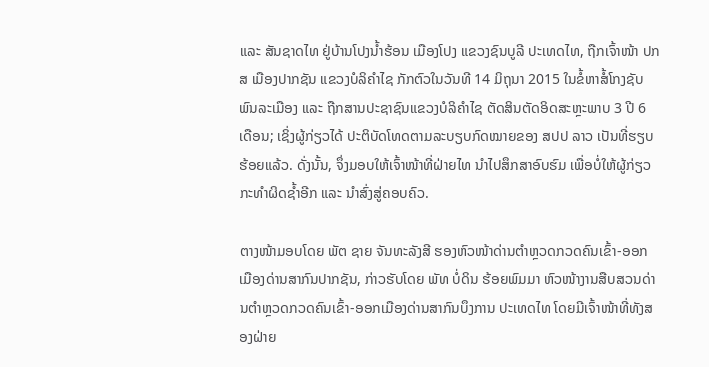ແລະ ສັນຊາດໄທ ຢູ່ບ້ານໂປງນໍ້າຮ້ອນ ເມືອງໂປງ ແຂວງຊົນບູລີ ປະເທດໄທ, ຖືກເຈົ້າໜ້າ ປກສ ເມືອງປາກຊັນ ແຂວງບໍລິຄຳໄຊ ກັກຕົວໃນວັນທີ 14 ມິຖຸນາ 2015 ໃນຂໍ້ຫາສໍ້ໂກງຊັບພົນລະເມືອງ ແລະ ຖືກສານປະຊາຊົນແຂວງບໍລິຄໍາໄຊ ຕັດສິນຕັດອິດສະຫຼະພາບ 3 ປີ 6 ເດືອນ; ເຊິ່ງຜູ້ກ່ຽວໄດ້ ປະຕິບັດໂທດຕາມລະບຽບກົດໝາຍຂອງ ສປປ ລາວ ເປັນທີ່ຮຽບຮ້ອຍແລ້ວ. ດັ່ງນັ້ນ, ຈຶ່ງມອບໃຫ້ເຈົ້າໜ້າທີ່ຝ່າຍໄທ ນຳໄປສຶກສາອົບຮົມ ເພື່ອບໍ່ໃຫ້ຜູ້ກ່ຽວກະທຳຜິດຊ້ຳອີກ ແລະ ນໍາສົ່ງສູ່ຄອບຄົວ.

ຕາງໜ້າມອບໂດຍ ພັຕ ຊາຍ ຈັນທະລັງສີ ຮອງຫົວໜ້າດ່ານຕຳຫຼວດກວດຄົນເຂົ້າ-ອອກເມືອງດ່ານສາກົນປາກຊັນ, ກ່າວຮັບໂດຍ ພັທ ບໍ່ດິນ ຮ້ອຍພົມມາ ຫົວໜ້າງານສືບສວນດ່ານຕຳຫຼວດກວດຄົນເຂົ້າ-ອອກເມືອງດ່ານສາກົນບຶງການ ປະເທດໄທ ໂດຍມີເຈົ້າໜ້າທີ່ທັງສອງຝ່າຍ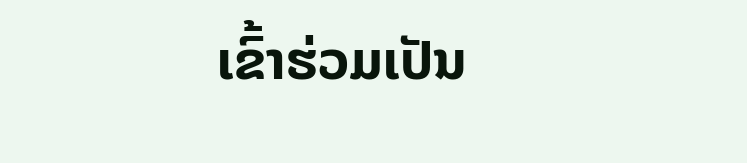ເຂົ້າຮ່ວມເປັນ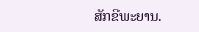ສັກຂີພະຍານ.